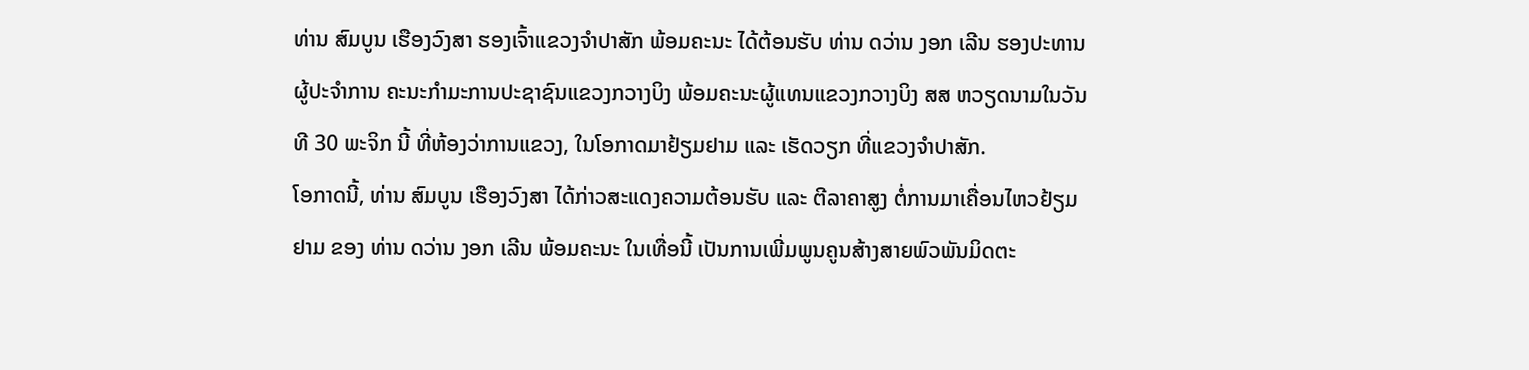ທ່ານ ສົມບູນ ເຮືອງວົງສາ ຮອງເຈົ້າແຂວງຈຳປາສັກ ພ້ອມຄະນະ ໄດ້ຕ້ອນຮັບ ທ່ານ ດວ່ານ ງອກ ເລີນ ຮອງປະທານຜູ້ປະຈຳການ ຄະນະກໍາມະການປະຊາຊົນແຂວງກວາງບິງ ພ້ອມຄະນະຜູ້ແທນແຂວງກວາງບິງ ສສ ຫວຽດນາມໃນວັນທີ 30 ພະຈິກ ນີ້ ທີ່ຫ້ອງວ່າການແຂວງ, ໃນໂອກາດມາຢ້ຽມຢາມ ແລະ ເຮັດວຽກ ທີ່ແຂວງຈຳປາສັກ.
ໂອກາດນີ້, ທ່ານ ສົມບູນ ເຮືອງວົງສາ ໄດ້ກ່າວສະແດງຄວາມຕ້ອນຮັບ ແລະ ຕີລາຄາສູງ ຕໍ່ການມາເຄື່ອນໄຫວຢ້ຽມຢາມ ຂອງ ທ່ານ ດວ່ານ ງອກ ເລີນ ພ້ອມຄະນະ ໃນເທື່ອນີ້ ເປັນການເພີ່ມພູນຄູນສ້າງສາຍພົວພັນມິດຕະ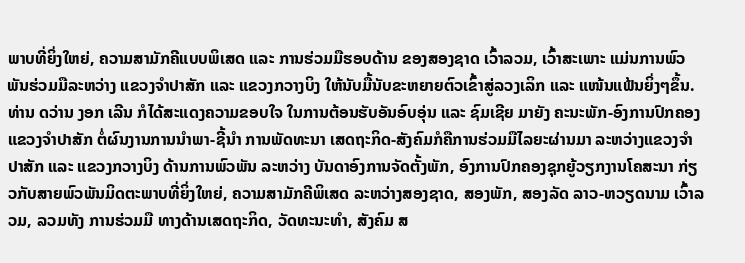ພາບທີ່ຍິ່ງໃຫຍ່, ຄວາມສາມັກຄີແບບພິເສດ ແລະ ການຮ່ວມມືຮອບດ້ານ ຂອງສອງຊາດ ເວົ້າລວມ, ເວົ້າສະເພາະ ແມ່ນການພົວພັນຮ່ວມມືລະຫວ່າງ ແຂວງຈໍາປາສັກ ແລະ ແຂວງກວາງບິງ ໃຫ້ນັບມື້ນັບຂະຫຍາຍຕົວເຂົ້າສູ່ລວງເລິກ ແລະ ແໜ້ນແຟ້ນຍິ່ງໆຂຶ້ນ.
ທ່ານ ດວ່ານ ງອກ ເລີນ ກໍໄດ້ສະແດງຄວາມຂອບໃຈ ໃນການຕ້ອນຮັບອັນອົບອຸ່ນ ແລະ ຊົມເຊີຍ ມາຍັງ ຄະນະພັກ-ອົງການປົກຄອງແຂວງຈຳປາສັກ ຕໍ່ຜົນງານການນຳພາ-ຊີ້ນຳ ການພັດທະນາ ເສດຖະກິດ-ສັງຄົມກໍຄືການຮ່ວມມືໄລຍະຜ່ານມາ ລະຫວ່າງແຂວງຈໍາປາສັກ ແລະ ແຂວງກວາງບິງ ດ້ານການພົວພັນ ລະຫວ່າງ ບັນດາອົງການຈັດຕັ້ງພັກ, ອົງການປົກຄອງຊຸກຍູ້ວຽກງານໂຄສະນາ ກ່ຽວກັບສາຍພົວພັນມິດຕະພາບທີ່ຍິ່ງໃຫຍ່, ຄວາມສາມັກຄີພິເສດ ລະຫວ່າງສອງຊາດ, ສອງພັກ, ສອງລັດ ລາວ-ຫວຽດນາມ ເວົ້າລວມ, ລວມທັງ ການຮ່ວມມື ທາງດ້ານເສດຖະກິດ, ວັດທະນະທໍາ, ສັງຄົມ ສ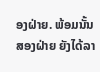ອງຝ່າຍ. ພ້ອມນັ້ນ ສອງຝ່າຍ ຍັງໄດ້ລາ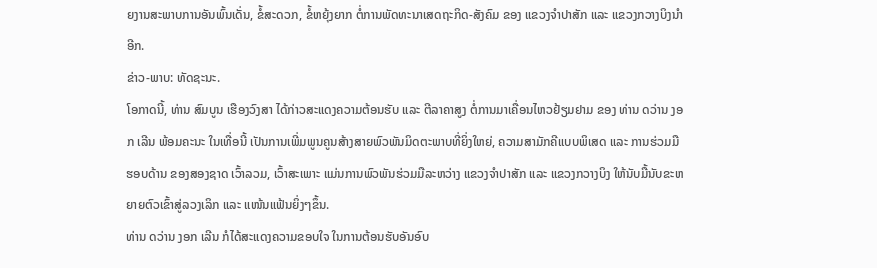ຍງານສະພາບການອັນພົ້ນເດັ່ນ, ຂໍ້ສະດວກ, ຂໍ້ຫຍຸ້ງຍາກ ຕໍ່ການພັດທະນາເສດຖະກິດ-ສັງຄົມ ຂອງ ແຂວງຈໍາປາສັກ ແລະ ແຂວງກວາງບິງນຳອີກ.
ຂ່າວ-ພາບ: ທັດຊະນະ.
ໂອກາດນີ້, ທ່ານ ສົມບູນ ເຮືອງວົງສາ ໄດ້ກ່າວສະແດງຄວາມຕ້ອນຮັບ ແລະ ຕີລາຄາສູງ ຕໍ່ການມາເຄື່ອນໄຫວຢ້ຽມຢາມ ຂອງ ທ່ານ ດວ່ານ ງອກ ເລີນ ພ້ອມຄະນະ ໃນເທື່ອນີ້ ເປັນການເພີ່ມພູນຄູນສ້າງສາຍພົວພັນມິດຕະພາບທີ່ຍິ່ງໃຫຍ່, ຄວາມສາມັກຄີແບບພິເສດ ແລະ ການຮ່ວມມືຮອບດ້ານ ຂອງສອງຊາດ ເວົ້າລວມ, ເວົ້າສະເພາະ ແມ່ນການພົວພັນຮ່ວມມືລະຫວ່າງ ແຂວງຈໍາປາສັກ ແລະ ແຂວງກວາງບິງ ໃຫ້ນັບມື້ນັບຂະຫຍາຍຕົວເຂົ້າສູ່ລວງເລິກ ແລະ ແໜ້ນແຟ້ນຍິ່ງໆຂຶ້ນ.
ທ່ານ ດວ່ານ ງອກ ເລີນ ກໍໄດ້ສະແດງຄວາມຂອບໃຈ ໃນການຕ້ອນຮັບອັນອົບ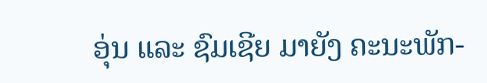ອຸ່ນ ແລະ ຊົມເຊີຍ ມາຍັງ ຄະນະພັກ-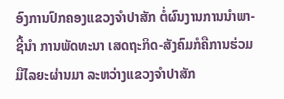ອົງການປົກຄອງແຂວງຈຳປາສັກ ຕໍ່ຜົນງານການນຳພາ-ຊີ້ນຳ ການພັດທະນາ ເສດຖະກິດ-ສັງຄົມກໍຄືການຮ່ວມມືໄລຍະຜ່ານມາ ລະຫວ່າງແຂວງຈໍາປາສັກ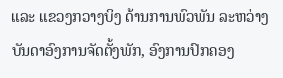ແລະ ແຂວງກວາງບິງ ດ້ານການພົວພັນ ລະຫວ່າງ ບັນດາອົງການຈັດຕັ້ງພັກ, ອົງການປົກຄອງ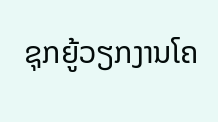ຊຸກຍູ້ວຽກງານໂຄ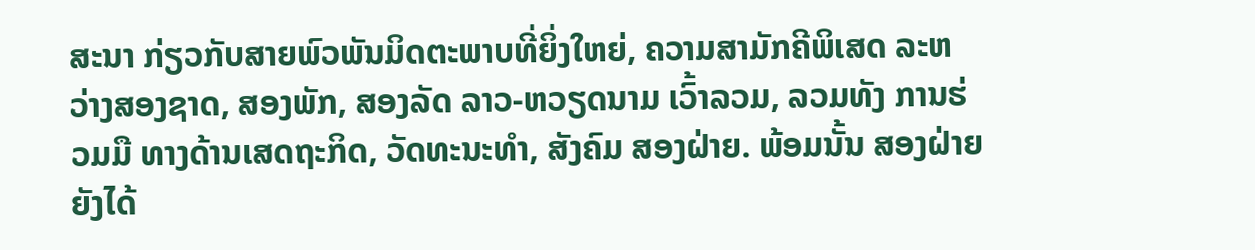ສະນາ ກ່ຽວກັບສາຍພົວພັນມິດຕະພາບທີ່ຍິ່ງໃຫຍ່, ຄວາມສາມັກຄີພິເສດ ລະຫວ່າງສອງຊາດ, ສອງພັກ, ສອງລັດ ລາວ-ຫວຽດນາມ ເວົ້າລວມ, ລວມທັງ ການຮ່ວມມື ທາງດ້ານເສດຖະກິດ, ວັດທະນະທໍາ, ສັງຄົມ ສອງຝ່າຍ. ພ້ອມນັ້ນ ສອງຝ່າຍ ຍັງໄດ້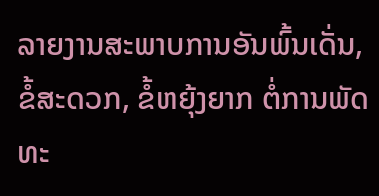ລາຍງານສະພາບການອັນພົ້ນເດັ່ນ, ຂໍ້ສະດວກ, ຂໍ້ຫຍຸ້ງຍາກ ຕໍ່ການພັດທະ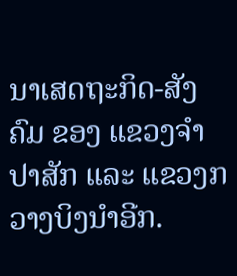ນາເສດຖະກິດ-ສັງຄົມ ຂອງ ແຂວງຈໍາປາສັກ ແລະ ແຂວງກວາງບິງນຳອີກ.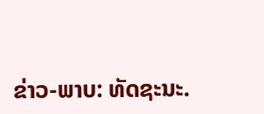ຂ່າວ-ພາບ: ທັດຊະນະ.